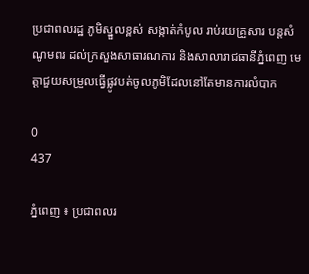ប្រជាពលរដ្ឋ ភូមិស្នួលខ្ពស់ សង្កាត់កំបូល រាប់រយគ្រួសារ បន្តសំណូមពរ ដល់ក្រសួងសាធារណការ និងសាលារាជធានីភ្នំពេញ មេត្តាជួយសម្រួលធ្វើផ្លូវបត់ចូលភូមិដែលនៅតែមានការលំបាក

0
437

ភ្នំពេញ ៖ ប្រជាពលរ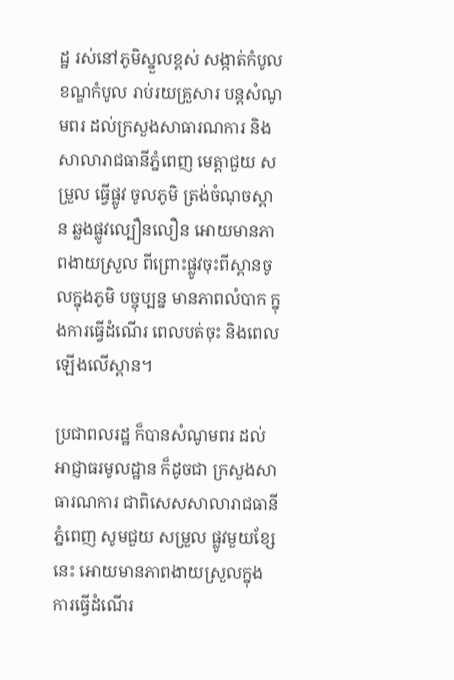ដ្ឋ រស់នៅភូមិស្នួលខ្ពស់ សង្កាត់កំបូល ខណ្ឌកំបូល រាប់រយគ្រួសារ បន្តសំណូមពរ ដល់ក្រសួងសាធារណការ និងសាលារាជធានីភ្នំពេញ មេត្តាជួយ សម្រួល ធ្វើផ្លូវ ចូលភូមិ ត្រង់ចំណុចស្ពាន ឆ្លងផ្លូវល្បឿនលឿន អោយមានភាពងាយស្រួល ពីព្រោះផ្លូវចុះពីស្ពានចូលក្នុងភូមិ បច្ចុប្បន្ន មានភាពលំបាក ក្នុងការធ្វើដំណើរ ពេលបត់ចុះ និងពេលឡើងលើស្ពាន។

ប្រជាពលរដ្ឋ ក៏បានសំណូមពរ ដល់អាជ្ញាធរមូលដ្ឋាន ក៏ដូចជា ក្រសួងសាធារណការ ជាពិសេសសាលារាជធានីភ្នំពេញ សូមជួយ សម្រួល ផ្លូវមួយខ្សែនេះ អោយមានភាពងាយស្រួលក្នុងការធ្វើដំណើរ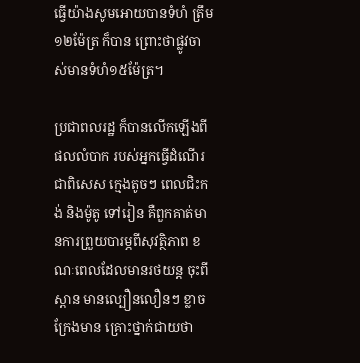ធ្វើយ៉ាងសូមអោយបានទំហំ ត្រឹម១២ម៉ែត្រ ក៏បាន ព្រោះថាផ្លូវចាស់មានទំហំ១៥ម៉ែត្រ។

ប្រជាពលរដ្ឋ ក៏បានលើកឡើងពីផលលំបាក របស់អ្នកធ្វើដំណើរ ជាពិសេស ក្មេងតូចៗ ពេលជិះកង់ និងម៉ូតូ ទៅរៀន គឺពួកគាត់មានការព្រួយបារម្ភពីសុវត្ថិភាព ខណៈពេលដែលមានរថយន្ត ចុះពីស្ពាន មានល្បឿនលឿនៗ ខ្លាចក្រែងមាន គ្រោះថ្នាក់ជាយថា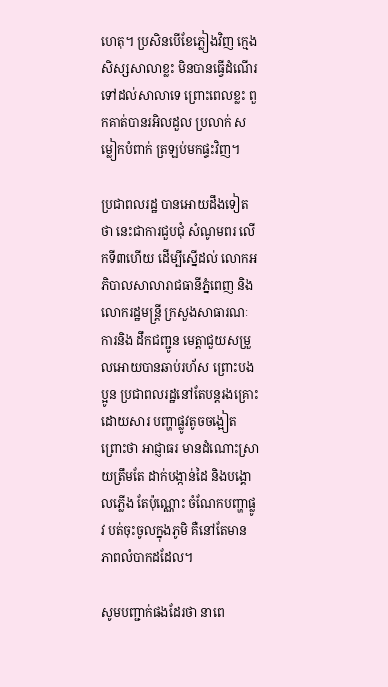ហេតុ។ ប្រសិនបើខែភ្លៀងវិញ ក្មេងសិស្សសាលាខ្លះ មិនបានធ្វើដំណើរទៅដល់សាលាទេ ព្រោះពេលខ្លះ ពួកគាត់បានរអិលដួល ប្រលាក់ សម្លៀកបំពាក់ ត្រឡប់មកផ្ទះវិញ។

ប្រជាពលរដ្ឋ បានអោយដឹងទៀតថា នេះជាការជួបជុំ សំណូមពរ លើកទី៣ហើយ ដើម្បីស្នើដល់ លោកអភិបាលសាលារាជធានីភ្នំពេញ និង លោករដ្ឋមន្រ្តី ក្រសួងសាធារណៈការនិង ដឹកជញ្ជូន មេត្តាជួយសម្រួលអោយបានឆាប់រហ័ស ព្រោះបងប្អូន ប្រជាពលរដ្ឋនៅតែបន្តរងគ្រោះ ដោយសារ បញ្ហាផ្លូវតូចចង្អៀត ព្រោះថា អាជ្ញាធរ មានដំណោះស្រាយត្រឹមតែ ដាក់បង្កាន់ដៃ និងបង្គោលភ្លើង តែប៉ុណ្ណោះ ចំណែកបញ្ហាផ្លូវ បត់ចុះចូលក្នុងភូមិ គឺនៅតែមានភាពលំបាកដដែល។

សូមបញ្ជាក់ផងដែរថា នាពេ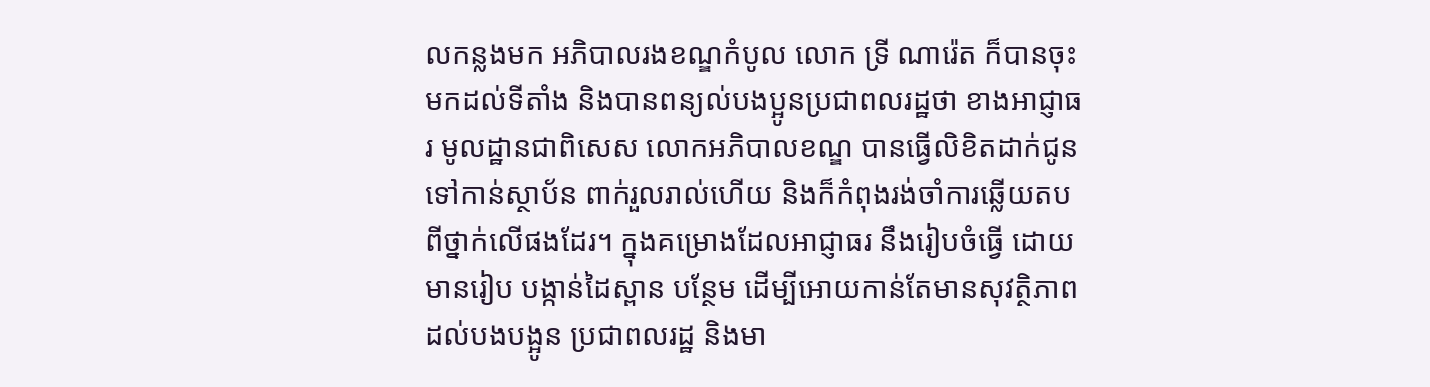លកន្លងមក អភិបាលរងខណ្ឌកំបូល លោក ទ្រី ណារ៉េត ក៏បានចុះមកដល់ទីតាំង និងបានពន្យល់បងប្អូនប្រជាពលរដ្ឋថា ខាងអាជ្ញាធរ មូលដ្ឋានជាពិសេស លោកអភិបាលខណ្ឌ បានធ្វើលិខិតដាក់ជូន ទៅកាន់ស្ថាប័ន ពាក់រួលរាល់ហើយ និងក៏កំពុងរង់ចាំការឆ្លើយតប ពីថ្នាក់លើផងដែរ។ ក្នុងគម្រោងដែលអាជ្ញាធរ នឹងរៀបចំធ្វើ ដោយមានរៀប បង្កាន់ដៃស្ពាន បន្ថែម ដើម្បីអោយកាន់តែមានសុវត្ថិភាព ដល់បងបង្អូន ប្រជាពលរដ្ឋ និងមា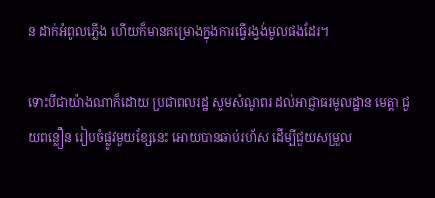ន ដាក់អំពូលភ្លើង ហើយក៏មានគម្រោងក្នុងការធ្វើរង្វង់មូលផងដែរ។

ទោះបីជាយ៉ាងណាក៏ដោយ ប្រជាពលរដ្ឋ សូមសំណូពរ ដល់អាជ្ញាធរមូលដ្ឋាន មេត្តា ជួយពន្លឿន រៀបចំផ្លូវមួយខ្សែនេះ អោយបានឆាប់រហ័ស ដើម្បីជួយសម្រួល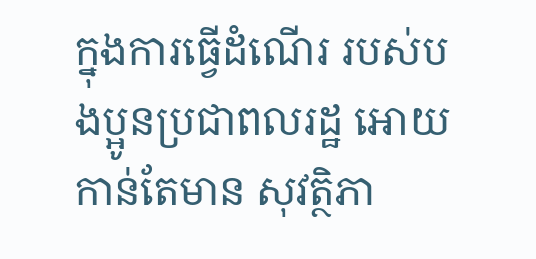ក្នុងការធ្វើដំណើរ របស់បងប្អូនប្រជាពលរដ្ឋ អោយកាន់តែមាន សុវត្ថិភា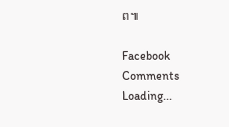ព៕

Facebook Comments
Loading...